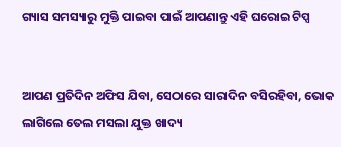ଗ୍ୟାସ ସମସ୍ୟାରୁ ମୁକ୍ତି ପାଇବା ପାଇଁ ଆପଣାନ୍ତୁ ଏହି ଘରୋଇ ଟିପ୍ସ


ଆପଣ ପ୍ରତିଦିନ ଅଫିସ ଯିବା, ସେଠାରେ ସାରାଦିନ ବସିରହିବା, ଭୋକ ଲାଗିଲେ ତେଲ ମସଲା ଯୁକ୍ତ ଖାଦ୍ୟ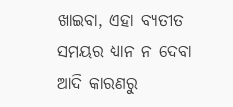ଖାଇବା, ଏହା ବ୍ୟତୀତ ସମୟର ଧ୍ୟାନ ନ ଦେବା ଆଦି କାରଣରୁ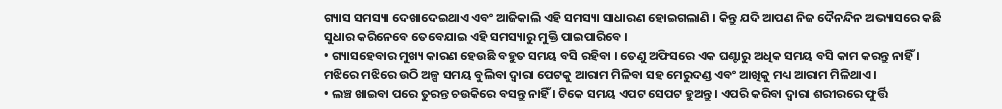ଗ୍ୟାସ ସମସ୍ୟା ଦେଖାଦେଇଥାଏ ଏବଂ ଆଜିକାଲି ଏହି ସମସ୍ୟା ସାଧାରଣ ହୋଇଗଲାଣି । କିନ୍ତୁ ଯଦି ଆପଣ ନିଜ ଦୈନନ୍ଦିନ ଅଭ୍ୟାସରେ କଛି ସୁଧାର କରିନେବେ ତେବେଯାଇ ଏହି ସମସ୍ୟାରୁ ମୁକ୍ତି ପାଇପାରିବେ ।
• ଗ୍ୟାସହେବାର ମୁଖ୍ୟ କାରଣ ହେଉଛି ବହୁତ ସମୟ ବସି ରହିବା । ତେଣୁ ଅଫିସରେ ଏକ ଘଣ୍ଟାରୁ ଅଧିକ ସମୟ ବସି କାମ କରନ୍ତୁ ନାହିଁ । ମଝିରେ ମଝିରେ ଉଠି ଅଳ୍ପ ସମୟ ବୁଲିବା ଦ୍ୱାରା ପେଟକୁ ଆରାମ ମିଳିବା ସହ ମେରୁଦଣ୍ଡ ଏବଂ ଆଖିକୁ ମଧ୍ୟ ଆରାମ ମିଳିଥାଏ ।
• ଲଞ୍ଚ ଖାଇବା ପରେ ତୁରନ୍ତ ଚଉକିରେ ବସନ୍ତୁ ନାହିଁ । ଟିକେ ସମୟ ଏପଟ ସେପଟ ହୁଅନ୍ତୁ । ଏପରି କରିବା ଦ୍ୱାରା ଶରୀରରେ ଫୁର୍ତ୍ତି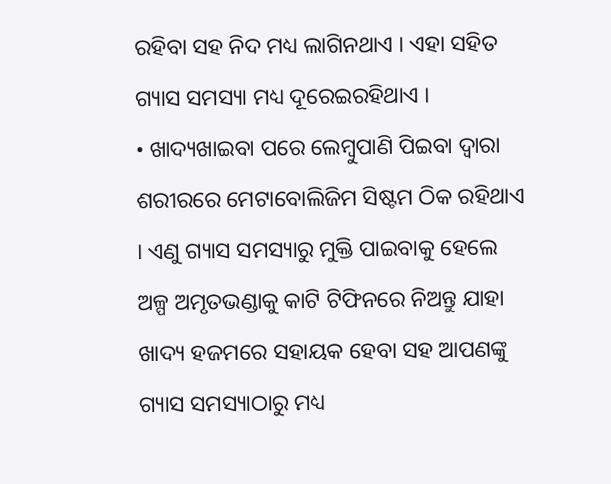ରହିବା ସହ ନିଦ ମଧ୍ୟ ଲାଗିନଥାଏ । ଏହା ସହିତ ଗ୍ୟାସ ସମସ୍ୟା ମଧ୍ୟ ଦୂରେଇରହିଥାଏ ।
• ଖାଦ୍ୟଖାଇବା ପରେ ଲେମ୍ବୁପାଣି ପିଇବା ଦ୍ୱାରା ଶରୀରରେ ମେଟାବୋଲିଜିମ ସିଷ୍ଟମ ଠିକ ରହିଥାଏ । ଏଣୁ ଗ୍ୟାସ ସମସ୍ୟାରୁ ମୁକ୍ତି ପାଇବାକୁ ହେଲେ ଅଳ୍ପ ଅମୃତଭଣ୍ଡାକୁ କାଟି ଟିଫିନରେ ନିଅନ୍ତୁ ଯାହା ଖାଦ୍ୟ ହଜମରେ ସହାୟକ ହେବା ସହ ଆପଣଙ୍କୁ ଗ୍ୟାସ ସମସ୍ୟାଠାରୁ ମଧ୍ୟ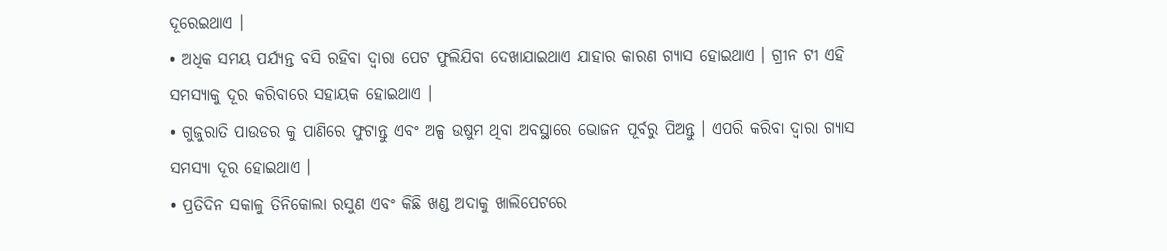ଦୂରେଇଥାଏ ।
• ଅଧିକ ସମୟ ପର୍ଯ୍ୟନ୍ତ ବସି ରହିବା ଦ୍ୱାରା ପେଟ ଫୁଲିଯିବା ଦେଖାଯାଇଥାଏ ଯାହାର କାରଣ ଗ୍ୟାସ ହୋଇଥାଏ । ଗ୍ରୀନ ଟୀ ଏହି ସମସ୍ୟାକୁ ଦୂର କରିବାରେ ସହାୟକ ହୋଇଥାଏ ।
• ଗୁଜୁରାତି ପାଉଡର କୁ ପାଣିରେ ଫୁଟାନ୍ତୁ ଏବଂ ଅଳ୍ପ ଉଷୁମ ଥିବା ଅବସ୍ଥାରେ ଭୋଜନ ପୂର୍ବରୁ ପିଅନ୍ତୁ । ଏପରି କରିବା ଦ୍ୱାରା ଗ୍ୟାସ ସମସ୍ୟା ଦୂର ହୋଇଥାଏ ।
• ପ୍ରତିଦିନ ସକାଳୁ ତିନିକୋଲା ରସୁଣ ଏବଂ କିଛି ଖଣ୍ଡ ଅଦାକୁ ଖାଲିପେଟରେ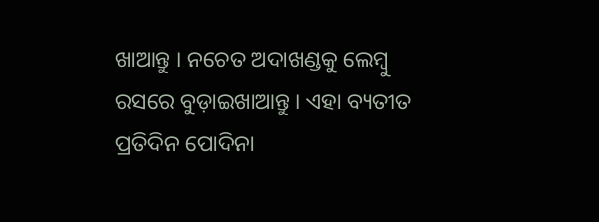ଖାଆନ୍ତୁ । ନଚେତ ଅଦାଖଣ୍ଡକୁ ଲେମ୍ବୁ ରସରେ ବୁଡ଼ାଇଖାଆନ୍ତୁ । ଏହା ବ୍ୟତୀତ ପ୍ରତିଦିନ ପୋଦିନା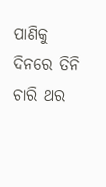ପାଣିକୁ ଦିନରେ ତିନି ଚାରି ଥର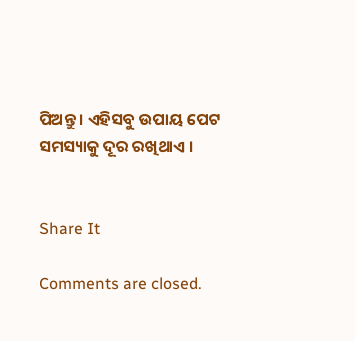ପିଅନ୍ତୁ । ଏହିସବୁ ଉପାୟ ପେଟ ସମସ୍ୟାକୁ ଦୂର ରଖିଥାଏ ।


Share It

Comments are closed.